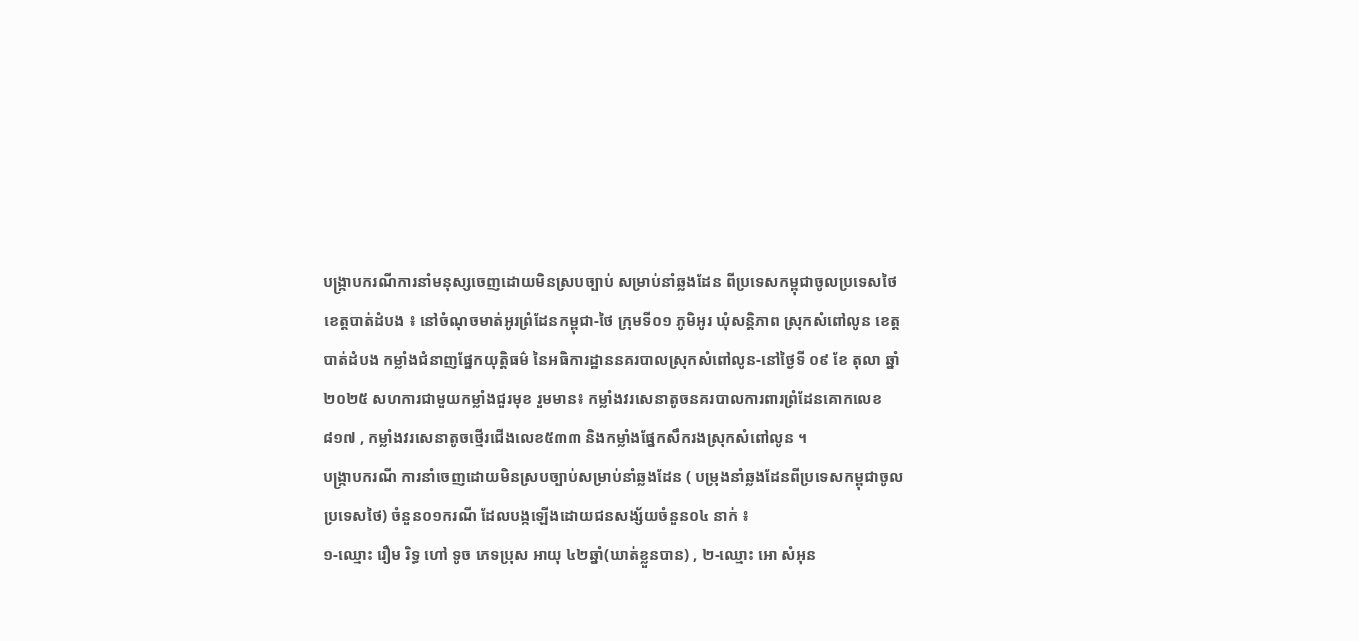បង្ក្រាបករណីការនាំមនុស្សចេញដោយមិនស្របច្បាប់ សម្រាប់នាំឆ្លងដែន ពីប្រទេសកម្ពុជាចូលប្រទេសថៃ
ខេត្តបាត់ដំបង ៖ នៅចំណុចមាត់អូរព្រំដែនកម្ពុជា-ថៃ ក្រុមទី០១ ភូមិអូរ ឃុំសន្តិភាព ស្រុកសំពៅលូន ខេត្តបាត់ដំបង កម្លាំងជំនាញផ្នែកយុត្តិធម៌ នៃអធិការដ្ឋាននគរបាលស្រុកសំពៅលូន-នៅថ្ងៃទី ០៩ ខែ តុលា ឆ្នាំ២០២៥ សហការជាមួយកម្លាំងជួរមុខ រួមមាន៖ កម្លាំងវរសេនាតូចនគរបាលការពារព្រំដែនគោកលេខ៨១៧ , កម្លាំងវរសេនាតូចថ្មើរជើងលេខ៥៣៣ និងកម្លាំងផ្នែកសឹករងស្រុកសំពៅលូន ។
បង្ក្រាបករណី ការនាំចេញដោយមិនស្របច្បាប់សម្រាប់នាំឆ្លងដែន ( បម្រុងនាំឆ្លងដែនពីប្រទេសកម្ពុជាចូលប្រទេសថៃ) ចំនួន០១ករណី ដែលបង្កឡើងដោយជនសង្ស័យចំនួន០៤ នាក់ ៖
១-ឈ្មោះ រឿម រិទ្ធ ហៅ ទូច ភេទប្រុស អាយុ ៤២ឆ្នាំ(ឃាត់ខ្លួនបាន) , ២-ឈ្មោះ អោ សំអុន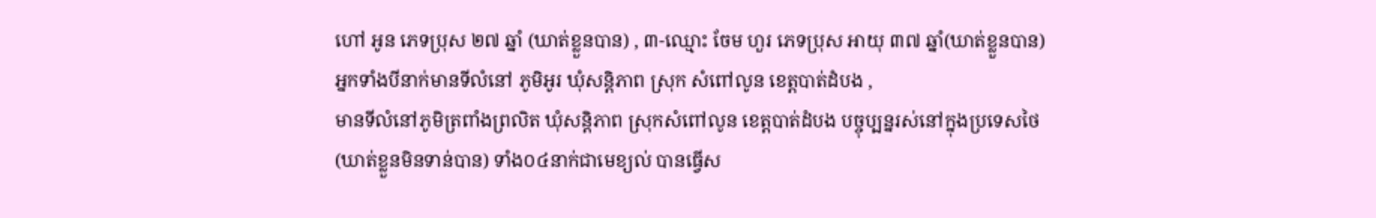ហៅ អូន ភេទប្រុស ២៧ ឆ្នាំ (ឃាត់ខ្លួនបាន) , ៣-ឈ្មោះ ចែម ហួរ ភេទប្រុស អាយុ ៣៧ ឆ្នាំ(ឃាត់ខ្លួនបាន) អ្នកទាំងបីនាក់មានទីលំនៅ ភូមិអូរ ឃុំសន្តិភាព ស្រុក សំពៅលូន ខេត្តបាត់ដំបង ,
មានទីលំនៅភូមិត្រពាំងព្រលិត ឃុំសន្តិភាព ស្រុកសំពៅលូន ខេត្តបាត់ដំបង បច្ចុប្បន្នរស់នៅក្នុងប្រទេសថៃ (ឃាត់ខ្លួនមិនទាន់បាន) ទាំង០៤នាក់ជាមេខ្យល់ បានធ្វើស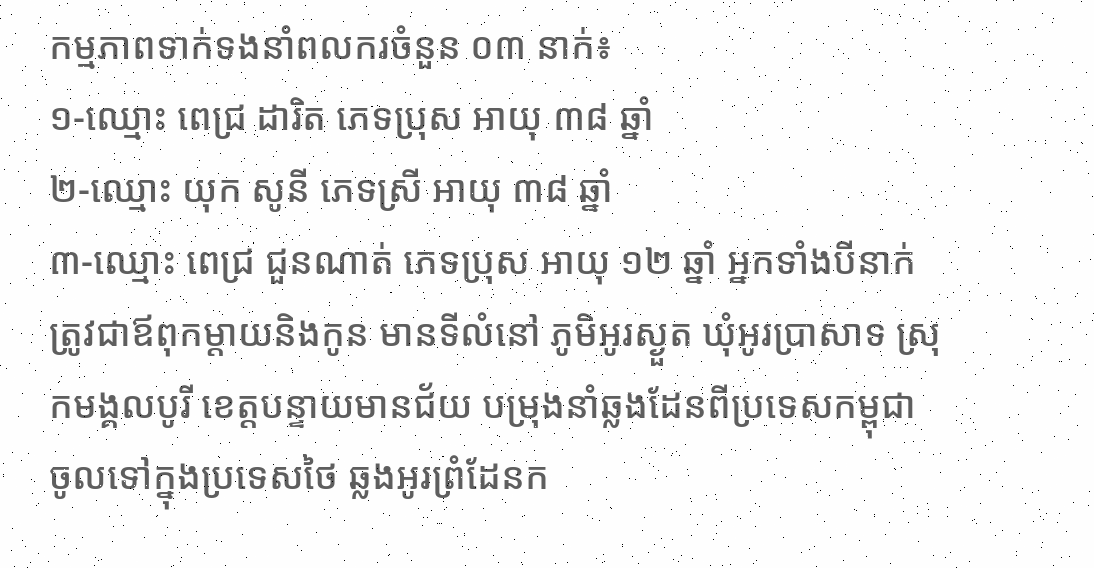កម្មភាពទាក់ទងនាំពលករចំនួន ០៣ នាក់៖
១-ឈ្មោះ ពេជ្រ ដារិត ភេទប្រុស អាយុ ៣៨ ឆ្នាំ
២-ឈ្មោះ យុក សូនី ភេទស្រី អាយុ ៣៨ ឆ្នាំ
៣-ឈ្មោះ ពេជ្រ ជួនណាត់ ភេទប្រុស អាយុ ១២ ឆ្នាំ អ្នកទាំងបីនាក់ត្រូវជាឪពុកម្តាយនិងកូន មានទីលំនៅ ភូមិអូរស្ងួត ឃុំអូរប្រាសាទ ស្រុកមង្គលបូរី ខេត្តបន្ទាយមានជ័យ បម្រុងនាំឆ្លងដែនពីប្រទេសកម្ពុជា ចូលទៅក្នុងប្រទេសថៃ ឆ្លងអូរព្រំដែនក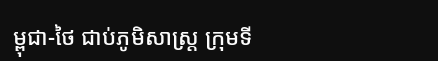ម្ពុជា-ថៃ ជាប់ភូមិសាស្រ្ត ក្រុមទី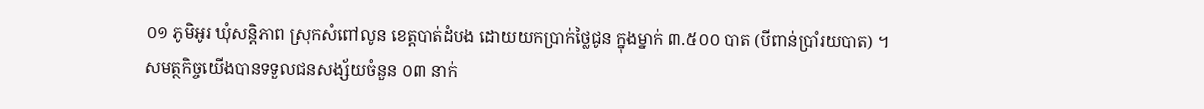០១ ភូមិអូរ ឃុំសន្តិភាព ស្រុកសំពៅលូន ខេត្តបាត់ដំបង ដោយយកប្រាក់ថ្លៃជូន ក្នុងម្នាក់ ៣.៥០០ បាត (បីពាន់ប្រាំរយបាត) ។
សមត្ថកិច្ចយើងបានទទួលជនសង្ស័យចំនួន ០៣ នាក់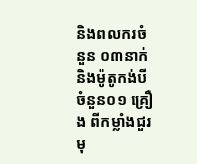និងពលករចំនួន ០៣នាក់ និងម៉ូតូកង់បី ចំនួន០១ គ្រឿង ពីកម្លាំងជួរមុ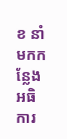ខ នាំមកកន្លែងអធិការ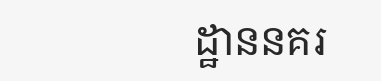ដ្ឋាននគរ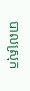បាលស្រុក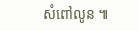សំពៅលូន ៕